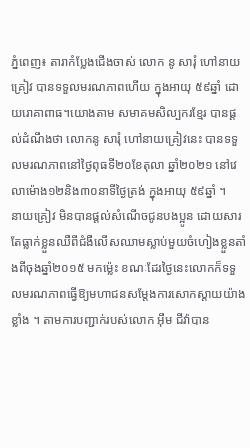ភ្នំពេញ៖ តារាកំប្លែងជើងចាស់ លោក នូ សារុំ ហៅនាយគ្រៀវ បានទទួលមរណភាពហើយ ក្នុងអាយុ ៥៩ឆ្នាំ ដោយរោគាពាធ។យោងតាម សមាគមសិល្បករខ្មែរ បានផ្តល់ដំណឹងថា លោកនូ សារុំ ហៅនាយគ្រៀវនេះ បានទទួលមរណភាពនៅថ្ងៃពុធទី២០ខែតុលា ឆ្នាំ២០២១ នៅវេលាម៉ោង១២និង៣០នាទីថ្ងៃត្រង់ ក្នុងអាយុ ៥៩ឆ្នាំ ។
នាយគ្រៀវ មិនបានផ្តល់សំណើចជូនបងប្អូន ដោយសារតែធ្លាក់ខ្លួនឈឺពីជំងឺលើសឈាមស្លាប់មួយចំហៀងខ្លួនតាំងពីចុងឆ្នាំ២០១៥ មកម្ល៉េះ ខណៈដែរថ្ងៃនេះលោកក៏ទទួលមរណភាពធ្វើឱ្យមហាជនសម្តែងការសោកស្តាយយ៉ាងខ្លាំង ។ តាមការបញ្ជាក់របស់លោក អ៊ឹម ជីវ៉ាបាន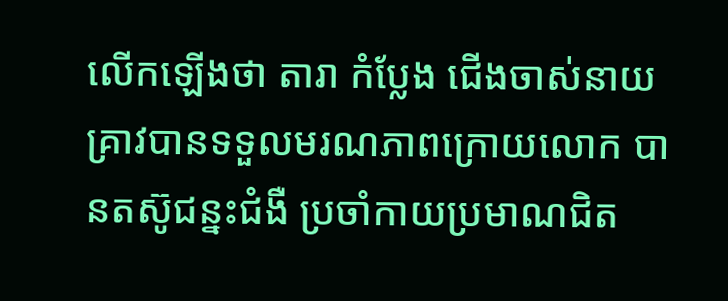លើកឡើងថា តារា កំប្លែង ជើងចាស់នាយ គ្រាវបានទទួលមរណភាពក្រោយលោក បានតស៊ូជន្នះជំងឺ ប្រចាំកាយប្រមាណជិត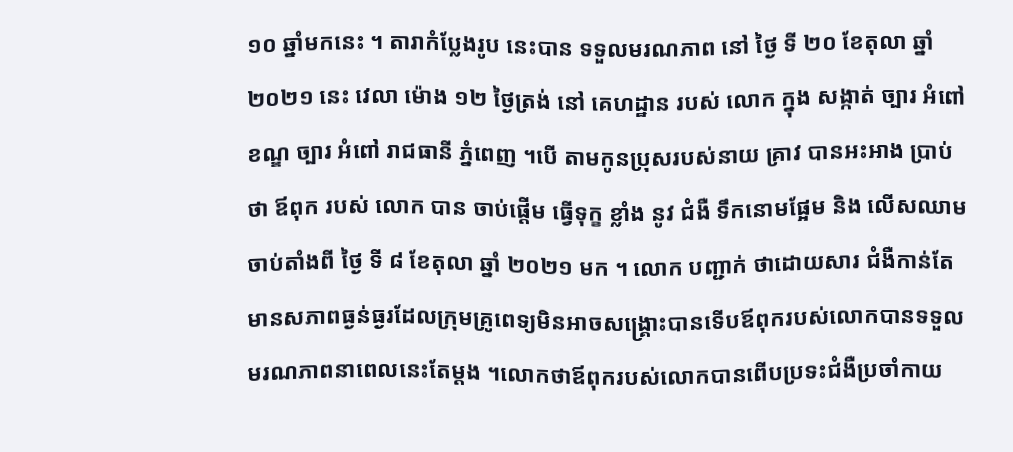១០ ឆ្នាំមកនេះ ។ តារាកំប្លែងរូប នេះបាន ទទួលមរណភាព នៅ ថ្ងៃ ទី ២០ ខែតុលា ឆ្នាំ ២០២១ នេះ វេលា ម៉ោង ១២ ថ្ងៃត្រង់ នៅ គេហដ្ឋាន របស់ លោក ក្នុង សង្កាត់ ច្បារ អំពៅ ខណ្ឌ ច្បារ អំពៅ រាជធានី ភ្នំពេញ ។បើ តាមកូនប្រុសរបស់នាយ គ្រាវ បានអះអាង ប្រាប់ ថា ឪពុក របស់ លោក បាន ចាប់ផ្តើម ធ្វើទុក្ខ ខ្លាំង នូវ ជំងឺ ទឹកនោមផ្អែម និង លើសឈាម ចាប់តាំងពី ថ្ងៃ ទី ៨ ខែតុលា ឆ្នាំ ២០២១ មក ។ លោក បញ្ជាក់ ថាដោយសារ ជំងឺកាន់តែមានសភាពធ្ងន់ធ្ងរដែលក្រុមគ្រូពេទ្យមិនអាចសង្គ្រោះបានទើបឪពុករបស់លោកបានទទួលមរណភាពនាពេលនេះតែម្តង ។លោកថាឪពុករបស់លោកបានពើបប្រទះជំងឺប្រចាំកាយ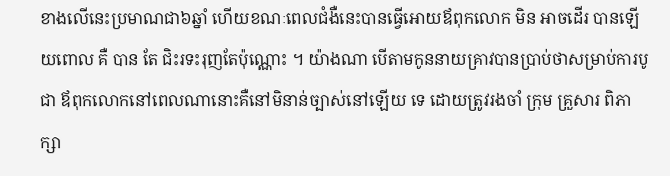ខាងលើនេះប្រមាណជា៦ឆ្នាំ ហើយខណៈពេលជំងឺនេះបានធ្វើអោយឪពុកលោក មិន អាចដើរ បានឡើយពោល គឺ បាន តែ ជិះរទះរុញតែប៉ុណ្ណោះ ។ យ៉ាងណា បើតាមកូននាយគ្រាវបានប្រាប់ថាសម្រាប់ការបូជា ឪពុកលោកនៅពេលណានោះគឺនៅមិនាន់ច្បាស់នៅឡើយ ទេ ដោយត្រូវរងចាំ ក្រុម គ្រួសារ ពិភាក្សា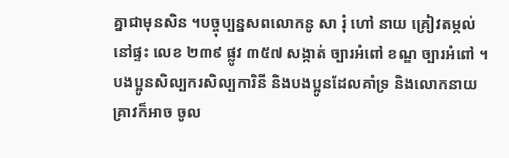គ្នាជាមុនសិន ។បច្ចុប្បន្នសពលោកនូ សា រុំ ហៅ នាយ គ្រៀវតម្កល់នៅផ្ទះ លេខ ២៣៩ ផ្លូវ ៣៥៧ សង្កាត់ ច្បារអំពៅ ខណ្ឌ ច្បារអំពៅ ។ បងប្អូនសិល្បករសិល្បការិនី និងបងប្អូនដែលគាំទ្រ និងលោកនាយគ្រាវក៏អាច ចូល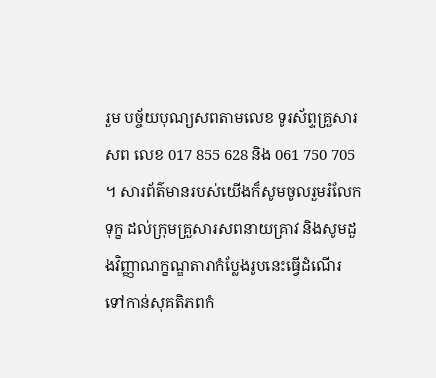រួម បច្ច័យបុណ្យសពតាមលេខ ទូរស័ព្ទគ្រួសារ សព លេខ 017 855 628 និង 061 750 705 ។ សារព័ត៌មានរបស់យើងក៏សូមចូលរួមរំលែកទុក្ខ ដល់ក្រុមគ្រួសារសពនាយគ្រាវ និងសូមដួងវិញ្ញាណក្ខណ្ឌតារាកំប្លែងរូបនេះធ្វើដំណើរទៅកាន់សុគតិភពកំ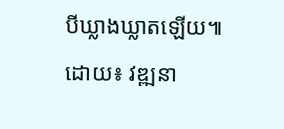បីឃ្លាងឃ្លាតឡើយ៕
ដោយ៖ វឌ្ឍនា